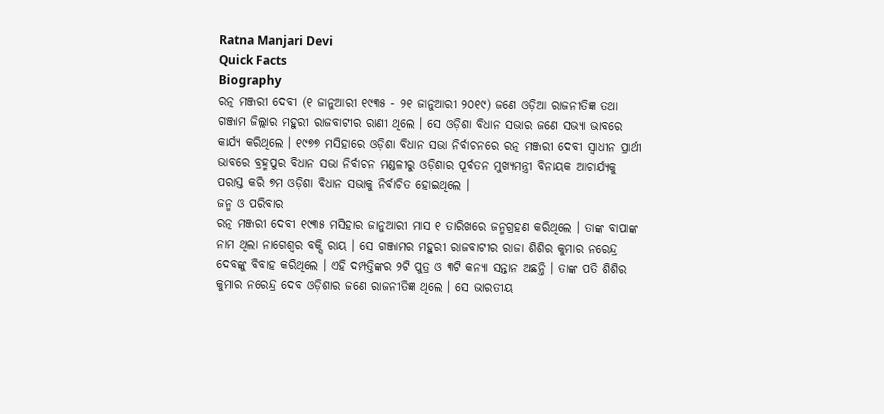Ratna Manjari Devi
Quick Facts
Biography
ରତ୍ନ ମଞ୍ଜରୀ ଦେବୀ (୧ ଜାନୁଆରୀ ୧୯୩୫ - ୨୧ ଜାନୁଆରୀ ୨୦୧୯) ଜଣେ ଓଡ଼ିଆ ରାଜନୀତିଜ୍ଞ ତଥା ଗଞ୍ଜାମ ଜିଲ୍ଲାର ମହୁରୀ ରାଜବାଟୀର ରାଣୀ ଥିଲେ । ସେ ଓଡ଼ିଶା ବିଧାନ ସଭାର ଜଣେ ସଭ୍ୟା ଭାବରେ କାର୍ଯ୍ୟ କରିଥିଲେ । ୧୯୭୭ ମସିହାରେ ଓଡ଼ିଶା ବିଧାନ ସଭା ନିର୍ବାଚନରେ ରତ୍ନ ମଞ୍ଜରୀ ଦେବୀ ସ୍ୱାଧୀନ ପ୍ରାର୍ଥୀ ଭାବରେ ବ୍ରହ୍ମପୁର ବିଧାନ ସଭା ନିର୍ବାଚନ ମଣ୍ଡଳୀରୁ ଓଡ଼ିଶାର ପୂର୍ବତନ ମୁଖ୍ୟମନ୍ତ୍ରୀ ବିନାୟକ ଆଚାର୍ଯ୍ୟକୁ ପରାସ୍ତ କରି ୭ମ ଓଡ଼ିଶା ବିଧାନ ସଭାକୁ ନିର୍ବାଚିତ ହୋଇଥିଲେ ।
ଜନ୍ମ ଓ ପରିବାର
ରତ୍ନ ମଞ୍ଜରୀ ଦେବୀ ୧୯୩୫ ମସିହାର ଜାନୁଆରୀ ମାସ ୧ ତାରିଖରେ ଜନ୍ମଗ୍ରହଣ କରିଥିଲେ । ତାଙ୍କ ବାପାଙ୍କ ନାମ ଥିଲା ନାଗେଶ୍ୱର ବକ୍ସି ରାୟ । ସେ ଗଞ୍ଜାମର ମହୁରୀ ରାଜବାଟୀର ରାଜା ଶିଶିର କୁମାର ନରେନ୍ଦ୍ର ଦେବଙ୍କୁ ବିବାହ କରିଥିଲେ । ଏହି ଦମ୍ପତ୍ତିଙ୍କର ୨ଟି ପୁତ୍ର ଓ ୩ଟି କନ୍ୟା ସନ୍ତାନ ଅଛନ୍ତି । ତାଙ୍କ ପତି ଶିଶିର କୁମାର ନରେନ୍ଦ୍ର ଦେବ ଓଡ଼ିଶାର ଜଣେ ରାଜନୀତିଜ୍ଞ ଥିଲେ । ସେ ଭାରତୀୟ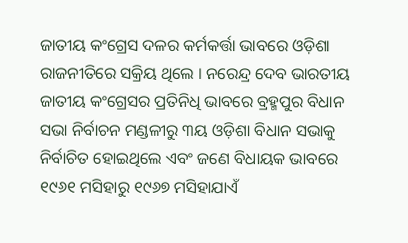ଜାତୀୟ କଂଗ୍ରେସ ଦଳର କର୍ମକର୍ତ୍ତା ଭାବରେ ଓଡ଼ିଶା ରାଜନୀତିରେ ସକ୍ରିୟ ଥିଲେ । ନରେନ୍ଦ୍ର ଦେବ ଭାରତୀୟ ଜାତୀୟ କଂଗ୍ରେସର ପ୍ରତିନିଧି ଭାବରେ ବ୍ରହ୍ମପୁର ବିଧାନ ସଭା ନିର୍ବାଚନ ମଣ୍ଡଳୀରୁ ୩ୟ ଓଡ଼ିଶା ବିଧାନ ସଭାକୁ ନିର୍ବାଚିତ ହୋଇଥିଲେ ଏବଂ ଜଣେ ବିଧାୟକ ଭାବରେ ୧୯୬୧ ମସିହାରୁ ୧୯୬୭ ମସିହାଯାଏଁ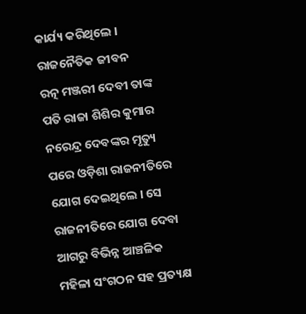କାର୍ଯ୍ୟ କରିଥିଲେ ।
ରାଜନୈତିକ ଜୀବନ
ରତ୍ନ ମଞ୍ଜରୀ ଦେବୀ ତାଙ୍କ ପତି ରାଜା ଶିଶିର କୁମାର ନରେନ୍ଦ୍ର ଦେବଙ୍କର ମୃତ୍ୟୁ ପରେ ଓଡ଼ିଶା ରାଜନୀତିରେ ଯୋଗ ଦେଇଥିଲେ । ସେ ରାଜନୀତିରେ ଯୋଗ ଦେବା ଆଗରୁ ବିଭିନ୍ନ ଆଞ୍ଚଳିକ ମହିଳା ସଂଗଠନ ସହ ପ୍ରତ୍ୟକ୍ଷ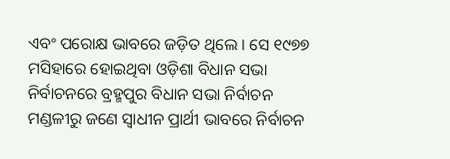ଏବଂ ପରୋକ୍ଷ ଭାବରେ ଜଡ଼ିତ ଥିଲେ । ସେ ୧୯୭୭ ମସିହାରେ ହୋଇଥିବା ଓଡ଼ିଶା ବିଧାନ ସଭା ନିର୍ବାଚନରେ ବ୍ରହ୍ମପୁର ବିଧାନ ସଭା ନିର୍ବାଚନ ମଣ୍ଡଳୀରୁ ଜଣେ ସ୍ୱାଧୀନ ପ୍ରାର୍ଥୀ ଭାବରେ ନିର୍ବାଚନ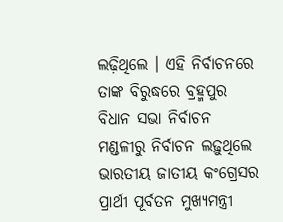ଲଢ଼ିଥିଲେ । ଏହି ନିର୍ବାଚନରେ ତାଙ୍କ ବିରୁଦ୍ଧରେ ବ୍ରହ୍ମପୁର ବିଧାନ ସଭା ନିର୍ବାଚନ ମଣ୍ଡଳୀରୁ ନିର୍ବାଚନ ଲଢ଼ୁଥିଲେ ଭାରତୀୟ ଜାତୀୟ କଂଗ୍ରେସର ପ୍ରାର୍ଥୀ ପୂର୍ବତନ ମୁଖ୍ୟମନ୍ତ୍ରୀ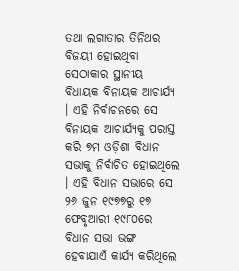ତଥା ଲଗାତାର ତିନିଥର ବିଜୟୀ ହୋଇଥିବା ସେଠାକାର ସ୍ଥାନୀୟ ବିଧାୟକ ବିନାୟକ ଆଚାର୍ଯ୍ୟ । ଏହି ନିର୍ବାଚନରେ ସେ ବିନାୟକ ଆଚାର୍ଯ୍ୟକୁ ପରାସ୍ତ କରି ୭ମ ଓଡ଼ିଶା ବିଧାନ ସଭାକୁ ନିର୍ବାଚିତ ହୋଇଥିଲେ । ଏହି ବିଧାନ ସଭାରେ ସେ ୨୬ ଜୁନ ୧୯୭୭ରୁ ୧୭ ଫେବୃଆରୀ ୧୯୮୦ରେ ବିଧାନ ସଭା ଭଙ୍ଗ ହେବାଯାଏଁ କାର୍ଯ୍ୟ କରିଥିଲେ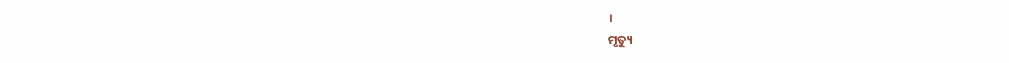।
ମୃତ୍ୟୁ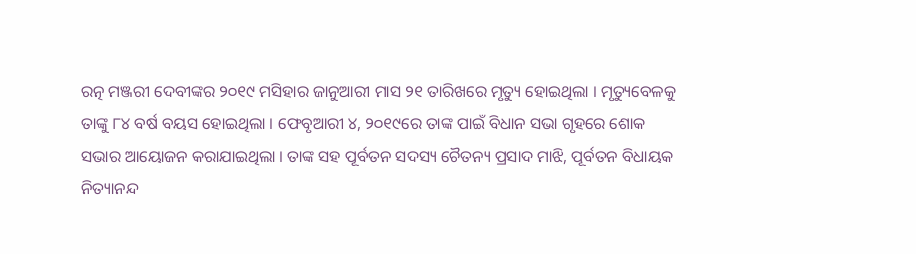ରତ୍ନ ମଞ୍ଜରୀ ଦେବୀଙ୍କର ୨୦୧୯ ମସିହାର ଜାନୁଆରୀ ମାସ ୨୧ ତାରିଖରେ ମୃତ୍ୟୁ ହୋଇଥିଲା । ମୃତ୍ୟୁବେଳକୁ ତାଙ୍କୁ ୮୪ ବର୍ଷ ବୟସ ହୋଇଥିଲା । ଫେବୃଆରୀ ୪, ୨୦୧୯ରେ ତାଙ୍କ ପାଇଁ ବିଧାନ ସଭା ଗୃହରେ ଶୋକ ସଭାର ଆୟୋଜନ କରାଯାଇଥିଲା । ତାଙ୍କ ସହ ପୂର୍ବତନ ସଦସ୍ୟ ଚୈତନ୍ୟ ପ୍ରସାଦ ମାଝି, ପୂର୍ବତନ ବିଧାୟକ ନିତ୍ୟାନନ୍ଦ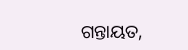ଗନ୍ତାୟତ,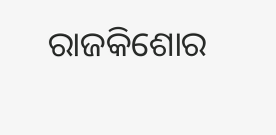ରାଜକିଶୋର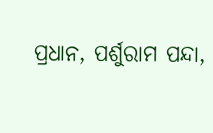ପ୍ରଧାନ, ପର୍ଶୁରାମ ପନ୍ଦା,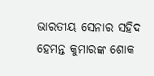ଭାରତୀୟ ସେନାର ସହିଦ ହେମନ୍ତ କୁମାରଙ୍କ ଶୋକ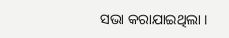ସଭା କରାଯାଇଥିଲା ।